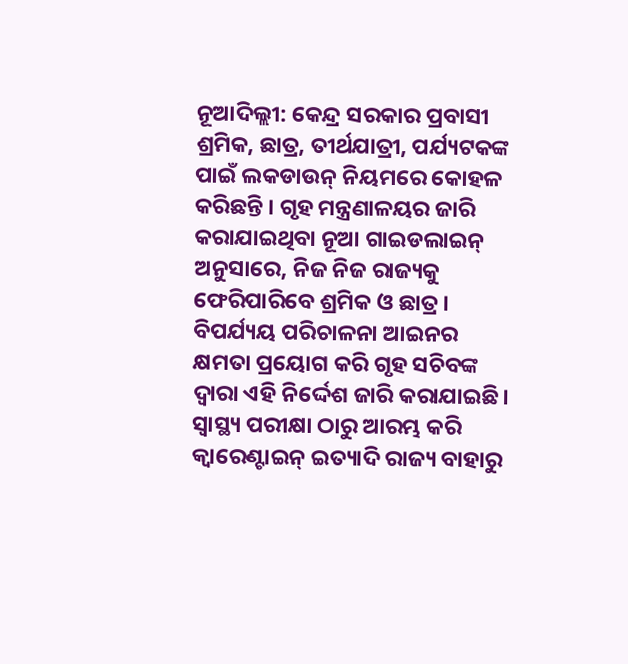ନୂଆଦିଲ୍ଲୀ: କେନ୍ଦ୍ର ସରକାର ପ୍ରବାସୀ ଶ୍ରମିକ, ଛାତ୍ର, ତୀର୍ଥଯାତ୍ରୀ, ପର୍ଯ୍ୟଟକଙ୍କ ପାଇଁ ଲକଡାଉନ୍ ନିୟମରେ କୋହଳ କରିଛନ୍ତି । ଗୃହ ମନ୍ତ୍ରଣାଳୟର ଜାରି କରାଯାଇଥିବା ନୂଆ ଗାଇଡଲାଇନ୍ ଅନୁସାରେ, ନିଜ ନିଜ ରାଜ୍ୟକୁ ଫେରିପାରିବେ ଶ୍ରମିକ ଓ ଛାତ୍ର । ବିପର୍ଯ୍ୟୟ ପରିଚାଳନା ଆଇନର କ୍ଷମତା ପ୍ରୟୋଗ କରି ଗୃହ ସଚିବଙ୍କ ଦ୍ବାରା ଏହି ନିର୍ଦ୍ଦେଶ ଜାରି କରାଯାଇଛି। ସ୍ବାସ୍ଥ୍ୟ ପରୀକ୍ଷା ଠାରୁ ଆରମ୍ଭ କରି କ୍ବାରେଣ୍ଟାଇନ୍ ଇତ୍ୟାଦି ରାଜ୍ୟ ବାହାରୁ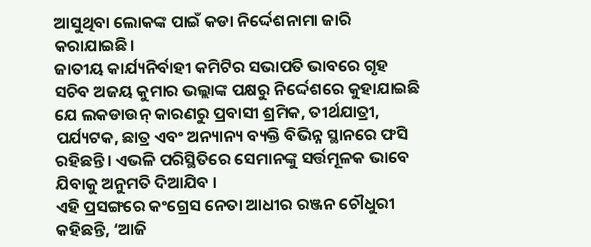ଆସୁଥିବା ଲୋକଙ୍କ ପାଇଁ କଡା ନିର୍ଦ୍ଦେଶନାମା ଜାରି କରାଯାଇଛି।
ଜାତୀୟ କାର୍ଯ୍ୟନିର୍ବାହୀ କମିଟିର ସଭାପତି ଭାବରେ ଗୃହ ସଚିବ ଅଜୟ କୁମାର ଭଲ୍ଲାଙ୍କ ପକ୍ଷରୁ ନିର୍ଦ୍ଦେଶରେ କୁହାଯାଇଛି ଯେ ଲକଡାଉନ୍ କାରଣରୁ ପ୍ରବାସୀ ଶ୍ରମିକ, ତୀର୍ଥଯାତ୍ରୀ, ପର୍ଯ୍ୟଟକ, ଛାତ୍ର ଏବଂ ଅନ୍ୟାନ୍ୟ ବ୍ୟକ୍ତି ବିଭିନ୍ନ ସ୍ଥାନରେ ଫସି ରହିଛନ୍ତି। ଏଭଳି ପରିସ୍ଥିତିରେ ସେମାନଙ୍କୁ ସର୍ତ୍ତମୂଳକ ଭାବେ ଯିବାକୁ ଅନୁମତି ଦିଆଯିବ ।
ଏହି ପ୍ରସଙ୍ଗରେ କଂଗ୍ରେସ ନେତା ଆଧୀର ରଞ୍ଜନ ଚୌଧୁରୀ କହିଛନ୍ତି, ‘ଆଜି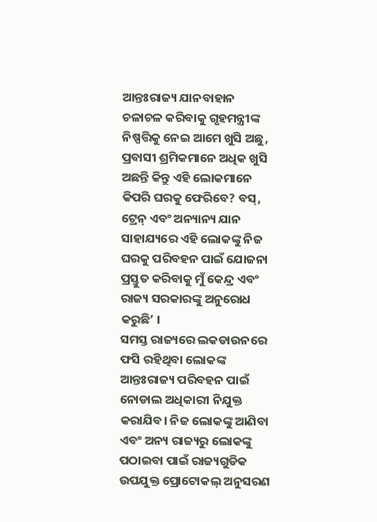ଆନ୍ତଃରାଜ୍ୟ ଯାନବାହାନ ଚଳାଚଳ କରିବାକୁ ଗୃହମନ୍ତ୍ରୀଙ୍କ ନିଷ୍ପତ୍ତିକୁ ନେଇ ଆମେ ଖୁସି ଅଛୁ, ପ୍ରବାସୀ ଶ୍ରମିକମାନେ ଅଧିକ ଖୁସି ଅଛନ୍ତି କିନ୍ତୁ ଏହି ଲୋକମାନେ କିପରି ଘରକୁ ଫେରିବେ? ବସ୍, ଟ୍ରେନ୍ ଏବଂ ଅନ୍ୟାନ୍ୟ ଯାନ ସାହାଯ୍ୟରେ ଏହି ଲୋକଙ୍କୁ ନିଜ ଘରକୁ ପରିବହନ ପାଇଁ ଯୋଜନା ପ୍ରସ୍ତୁତ କରିବାକୁ ମୁଁ କେନ୍ଦ୍ର ଏବଂ ରାଜ୍ୟ ସରକାରଙ୍କୁ ଅନୁରୋଧ କରୁଛି’ ।
ସମସ୍ତ ରାଜ୍ୟରେ ଲକଡାଉନରେ ଫସି ରହିଥିବା ଲୋକଙ୍କ ଆନ୍ତଃରାଜ୍ୟ ପରିବହନ ପାଇଁ ନୋଡାଲ ଅଧିକାରୀ ନିଯୁକ୍ତ କରାଯିବ। ନିଜ ଲୋକଙ୍କୁ ଆଣିବା ଏବଂ ଅନ୍ୟ ରାଜ୍ୟରୁ ଲୋକଙ୍କୁ ପଠାଇବା ପାଇଁ ରାଜ୍ୟଗୁଡିକ ଉପଯୁକ୍ତ ପ୍ରୋଟୋକଲ୍ ଅନୁସରଣ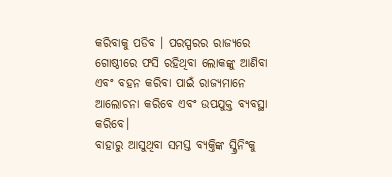କରିବାକୁ ପଡିବ । ପରସ୍ପରର ରାଜ୍ୟରେ ଗୋଷ୍ଠୀରେ ଫସି ରହିଥିବା ଲୋକଙ୍କୁ ଆଣିବା ଏବଂ ବହନ କରିବା ପାଇଁ ରାଜ୍ୟମାନେ ଆଲୋଚନା କରିବେ ଏବଂ ଉପଯୁକ୍ତ ବ୍ୟବସ୍ଥା କରିବେ।
ବାହାରୁ ଆସୁଥିବା ସମସ୍ତ ବ୍ୟକ୍ତିଙ୍କ ସ୍କ୍ରିନିଂକୁ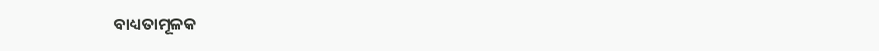ବାଧ୍ୟତାମୂଳକ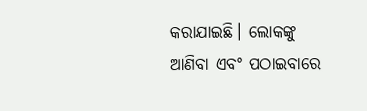କରାଯାଇଛି। ଲୋକଙ୍କୁ ଆଣିବା ଏବଂ ପଠାଇବାରେ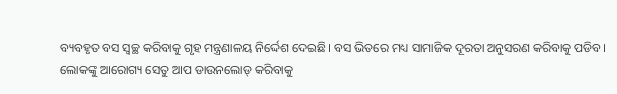ବ୍ୟବହୃତ ବସ ସ୍ବଚ୍ଛ କରିବାକୁ ଗୃହ ମନ୍ତ୍ରଣାଳୟ ନିର୍ଦ୍ଦେଶ ଦେଇଛି। ବସ ଭିତରେ ମଧ୍ୟ ସାମାଜିକ ଦୂରତା ଅନୁସରଣ କରିବାକୁ ପଡିବ।
ଲୋକଙ୍କୁ ଆରୋଗ୍ୟ ସେତୁ ଆପ ଡାଉନଲୋଡ୍ କରିବାକୁ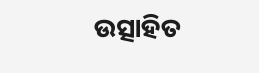ଉତ୍ସାହିତ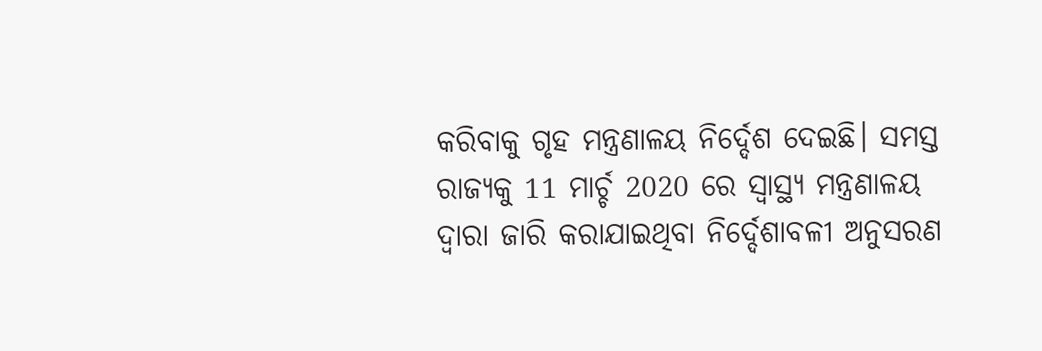କରିବାକୁ ଗୃହ ମନ୍ତ୍ରଣାଳୟ ନିର୍ଦ୍ଦେଶ ଦେଇଛି। ସମସ୍ତ ରାଜ୍ୟକୁ 11 ମାର୍ଚ୍ଚ 2020 ରେ ସ୍ବାସ୍ଥ୍ୟ ମନ୍ତ୍ରଣାଳୟ ଦ୍ବାରା ଜାରି କରାଯାଇଥିବା ନିର୍ଦ୍ଦେଶାବଳୀ ଅନୁସରଣ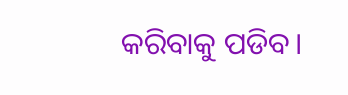କରିବାକୁ ପଡିବ।